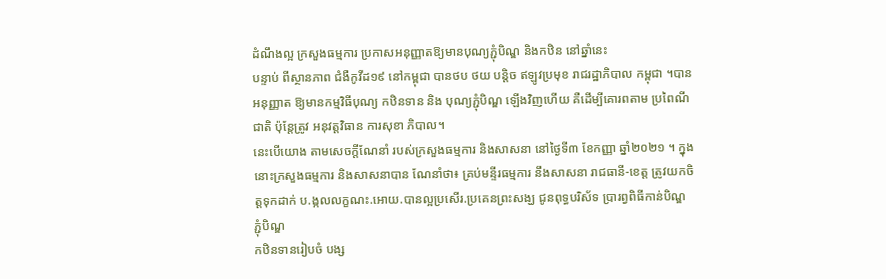ដំណឹងល្អ ក្រសួងធម្មការ ប្រកាសអនុញ្ញាតឱ្យមានបុណ្យភ្ជុំបិណ្ឌ និងកឋិន នៅឆ្នាំនេះ
បន្ទាប់ ពីស្ថានភាព ជំងឺកូវីដ១៩ នៅកម្ពុជា បានថប ថយ បន្តិច ឥឡូវប្រមុខ រាជរដ្ឋាភិបាល កម្ពុជា ។បាន អនុញ្ញាត ឱ្យមានកម្មវិធីបុណ្យ កឋិនទាន និង បុណ្យភ្ជុំបិណ្ឌ ឡើងវិញហើយ គឺដើម្បីគោរពតាម ប្រពៃណីជាតិ ប៉ុន្តែត្រូវ អនុវត្តវិធាន ការសុខា ភិបាល។
នេះបើយោង តាមសេចក្ដីណែនាំ របស់ក្រសួងធម្មការ និងសាសនា នៅថ្ងៃទី៣ ខែកញ្ញា ឆ្នាំ២០២១ ។ ក្នុងនោះក្រសួងធម្មការ និងសាសនាបាន ណែនាំថា៖ គ្រប់មន្ទីរធម្មការ នឹងសាសនា រាជធានី-ខេត្ត ត្រូវយកចិត្តទុកដាក់ ប.ង្កលលក្ខណះ.អោយ.បានល្អប្រសើរ.ប្រគេនព្រះសង្ឃ ជូនពុទ្ធបរិស័ទ ប្រារព្វពិធីកាន់បិណ្ឌ ភ្ជុំបិណ្ឌ
កឋិនទានរៀបចំ បង្ស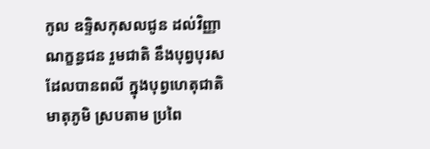កូល ឧទិ្ទសកុសលជូន ដល់វិញ្ញាណក្ខន្ធជន រួមជាតិ នឹងបុព្វបុរស ដែលបានពលី ក្នុងបុព្វហេតុជាតិមាតុភូមិ ស្របតាម ប្រពៃ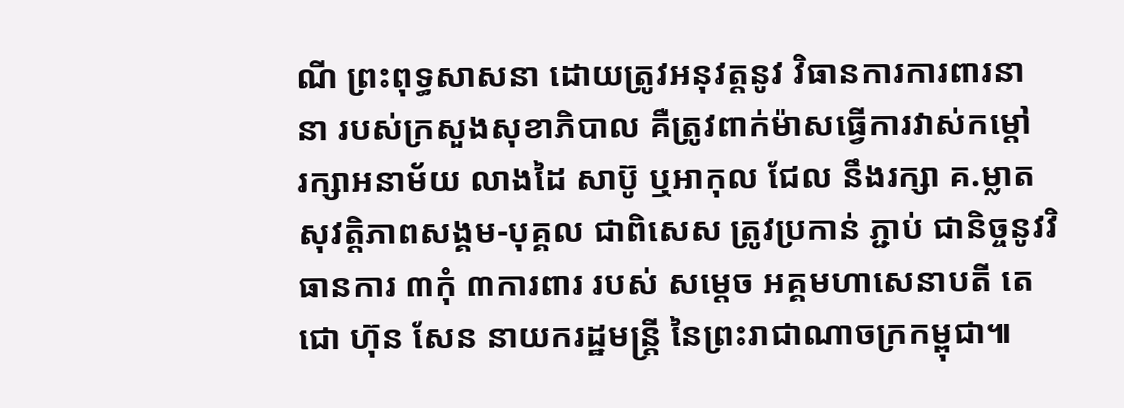ណី ព្រះពុទ្ធសាសនា ដោយត្រូវអនុវត្តនូវ វិធានការការពារនានា របស់ក្រសួងសុខាភិបាល គឺត្រូវពាក់ម៉ាសធ្វើការវាស់កម្ដៅ
រក្សាអនាម័យ លាងដៃ សាប៊ូ ឬអាកុល ជែល នឹងរក្សា គ.ម្លាត សុវត្តិភាពសង្គម-បុគ្គល ជាពិសេស ត្រូវប្រកាន់ ភ្ជាប់ ជានិច្ចនូវវិធានការ ៣កុំ ៣ការពារ របស់ សម្ដេច អគ្គមហាសេនាបតី តេជោ ហ៊ុន សែន នាយករដ្ឋមន្រ្តី នៃព្រះរាជាណាចក្រកម្ពុជា៕